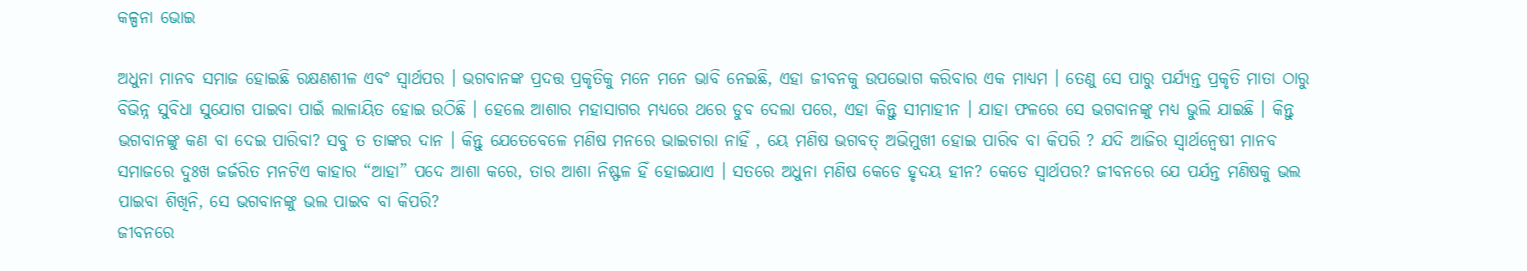କଳ୍ପନା ଭୋଇ

ଅଧୁନା ମାନବ ସମାଜ ହୋଇଛି ରକ୍ଷଣଶୀଳ ଏବଂ ସ୍ୱାର୍ଥପର । ଭଗବାନଙ୍କ ପ୍ରଦତ୍ତ ପ୍ରକୃତିକୁ ମନେ ମନେ ଭାବି ନେଇଛି, ଏହା ଜୀବନକୁ ଉପଭୋଗ କରିବାର ଏକ ମାଧ୍ୟମ । ତେଣୁ ସେ ପାରୁ ପର୍ଯ୍ୟନ୍ତ ପ୍ରକୃତି ମାତା ଠାରୁ ବିଭିନ୍ନ ସୁବିଧା ସୁଯୋଗ ପାଇବା ପାଇଁ ଲାଳାୟିତ ହୋଇ ଉଠିଛି । ହେଲେ ଆଶାର ମହାସାଗର ମଧ୍ୟରେ ଥରେ ଡୁବ ଦେଲା ପରେ, ଏହା କିନ୍ତୁ ସୀମାହୀନ । ଯାହା ଫଳରେ ସେ ଭଗବାନଙ୍କୁ ମଧ୍ୟ ଭୁଲି ଯାଇଛି । କିନ୍ତୁ ଭଗବାନଙ୍କୁ କଣ ବା ଦେଇ ପାରିବା? ସବୁ ତ ତାଙ୍କର ଦାନ । କିନ୍ତୁ ଯେତେବେଳେ ମଣିଷ ମନରେ ଭାଇଚାରା ନାହିଁ , ୟେ ମଣିଷ ଭଗବତ୍ ଅଭିମୁଖୀ ହୋଇ ପାରିବ ବା କିପରି ? ଯଦି ଆଜିର ସ୍ୱାର୍ଥନ୍ୱେଷୀ ମାନବ ସମାଜରେ ଦୁଃଖ ଜର୍ଜରିତ ମନଟିଏ କାହାର “ଆହା” ପଦେ ଆଶା କରେ, ତାର ଆଶା ନିଷ୍ଫଳ ହିଁ ହୋଇଯାଏ । ସତରେ ଅଧୁନା ମଣିଷ କେଡେ ହୃଦୟ ହୀନ? କେଡେ ସ୍ୱାର୍ଥପର? ଜୀବନରେ ଯେ ପର୍ଯନ୍ତ ମଣିଷକୁ ଭଲ ପାଇବା ଶିଖିନି, ସେ ଭଗବାନଙ୍କୁ ଭଲ ପାଇବ ବା କିପରି?
ଜୀବନରେ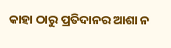କାହା ଠାରୁ ପ୍ରତିଦାନର ଆଶା ନ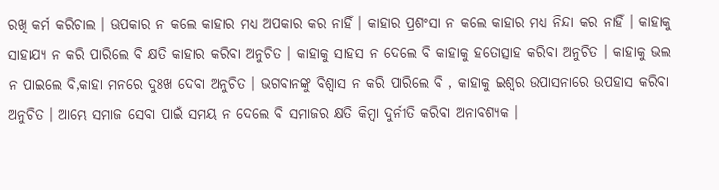ରଖି କର୍ମ କରିଚାଲ । ଊପକାର ନ କଲେ କାହାର ମଧ୍ୟ ଅପକାର କର ନାହିଁ । କାହାର ପ୍ରଶଂସା ନ କଲେ କାହାର ମଧ୍ୟ ନିନ୍ଦା କର ନାହିଁ । କାହାକୁ ସାହାଯ୍ୟ ନ କରି ପାରିଲେ ବି କ୍ଷତି କାହାର କରିବା ଅନୁଚିତ । କାହାକୁ ସାହସ ନ ଦେଲେ ବି କାହାକୁ ହତୋତ୍ସାହ କରିବା ଅନୁଚିତ । କାହାକୁ ଭଲ ନ ପାଇଲେ ବି,କାହା ମନରେ ଦୁଃଖ ଦେବା ଅନୁଚିତ । ଭଗବାନଙ୍କୁ ବିଶ୍ୱାସ ନ କରି ପାରିଲେ ବି , କାହାକୁ ଇଶ୍ୱର ଉପାସନାରେ ଉପହାସ କରିବା ଅନୁଚିତ । ଆମ୍ଭେ ସମାଜ ସେବା ପାଇଁ ସମୟ ନ ଦେଲେ ବି ସମାଜର କ୍ଷତି କିମ୍ବା ଦୁର୍ନୀତି କରିବା ଅନାବଶ୍ୟକ ।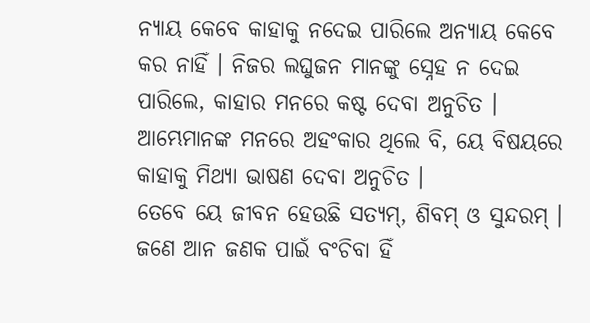ନ୍ୟାୟ କେବେ କାହାକୁ ନଦେଇ ପାରିଲେ ଅନ୍ୟାୟ କେବେ କର ନାହିଁ । ନିଜର ଲଘୁଜନ ମାନଙ୍କୁ ସ୍ନେହ ନ ଦେଇ ପାରିଲେ, କାହାର ମନରେ କଷ୍ଟ ଦେବା ଅନୁଚିତ । ଆମ୍ଭେମାନଙ୍କ ମନରେ ଅହଂକାର ଥିଲେ ବି, ୟେ ବିଷୟରେ କାହାକୁ ମିଥ୍ୟା ଭାଷଣ ଦେବା ଅନୁଚିତ ।
ତେବେ ୟେ ଜୀବନ ହେଉଛି ସତ୍ୟମ୍, ଶିବମ୍ ଓ ସୁନ୍ଦରମ୍ । ଜଣେ ଆନ ଜଣକ ପାଇଁ ବଂଚିବା ହିଁ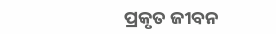ପ୍ରକୃତ ଜୀବନ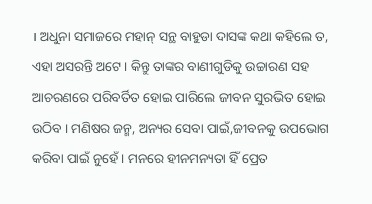। ଅଧୁନା ସମାଜରେ ମହାନ୍ ସନ୍ଥ ବାହୁଡା ଦାସଙ୍କ କଥା କହିଲେ ତ, ଏହା ଅସରନ୍ତି ଅଟେ । କିନ୍ତୁ ତାଙ୍କର ବାଣୀଗୁଡିକୁ ଉଚ୍ଚାରଣ ସହ ଆଚରଣରେ ପରିବର୍ତିତ ହୋଇ ପାରିଲେ ଜୀବନ ସୁରଭିତ ହୋଇ ଉଠିବ । ମଣିଷର ଜନ୍ମ, ଅନ୍ୟର ସେବା ପାଇଁ,ଜୀବନକୁ ଉପଭୋଗ କରିବା ପାଇଁ ନୁହେଁ । ମନରେ ହୀନମନ୍ୟତା ହିଁ ପ୍ରେତ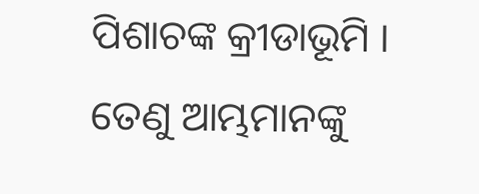ପିଶାଚଙ୍କ କ୍ରୀଡାଭୂମି । ତେଣୁ ଆମ୍ଭମାନଙ୍କୁ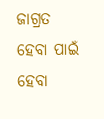ଜାଗ୍ରତ ହେବା ପାଇଁ ହେବା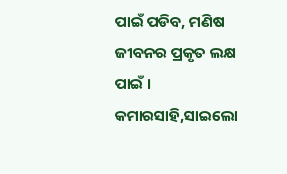ପାଇଁ ପଡିବ, ମଣିଷ ଜୀବନର ପ୍ରକୃତ ଲକ୍ଷ ପାଇଁ ।
କମାରସାହି,ସାଇଲୋ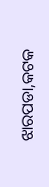ଝାରପଡା,କଟକ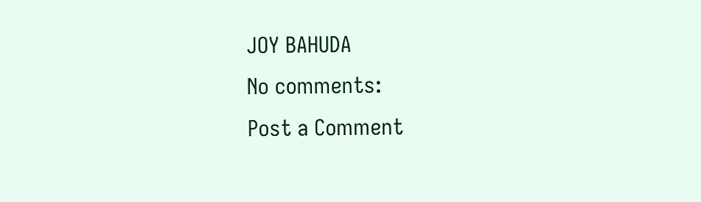JOY BAHUDA
No comments:
Post a Comment